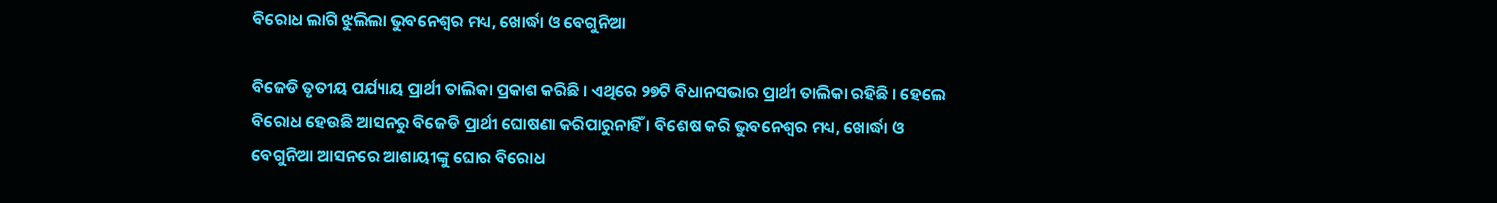ବିରୋଧ ଲାଗି ଝୁଲିଲା ଭୁବନେଶ୍ୱର ମଧ୍ୟ, ଖୋର୍ଦ୍ଧା ଓ ବେଗୁନିଆ

ବିଜେଡି ତୃତୀୟ ପର୍ଯ୍ୟାୟ ପ୍ରାର୍ଥୀ ତାଲିକା ପ୍ରକାଶ କରିଛି । ଏଥିରେ ୨୭ଟି ବିଧାନସଭାର ପ୍ରାର୍ଥୀ ତାଲିକା ରହିଛି । ହେଲେ ବିରୋଧ ହେଉଛି ଆସନରୁ ବିଜେଡି ପ୍ରାର୍ଥୀ ଘୋଷଣା କରିପାରୁନାହିଁ । ବିଶେଷ କରି ଭୁବନେଶ୍ୱର ମଧ୍ୟ, ଖୋର୍ଦ୍ଧା ଓ ବେଗୁନିଆ ଆସନରେ ଆଶାୟୀଙ୍କୁ ଘୋର ବିରୋଧ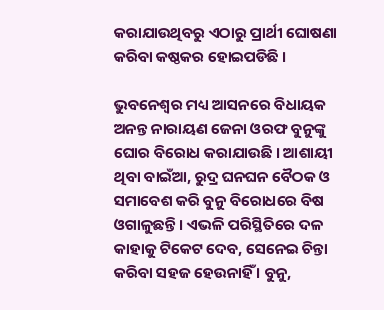କରାଯାଉଥିବରୁ ଏଠାରୁ ପ୍ରାର୍ଥୀ ଘୋଷଣା କରିବା କଷ୍ଠକର ହୋଇପଡିଛି ।

ଭୁବନେଶ୍ୱର ମଧ୍ୟ ଆସନରେ ବିଧାୟକ ଅନନ୍ତ ନାରାୟଣ ଜେନା ଓରଫ ବୁନୁଙ୍କୁ ଘୋର ବିରୋଧ କରାଯାଉଛି । ଆଶାୟୀ ଥିବା ବାଇଁଆ, ରୁଦ୍ର ଘନଘନ ବୈଠକ ଓ ସମାବେଶ କରି ବୁନୁ ବିରୋଧରେ ବିଷ ଓଗାଳୁଛନ୍ତି । ଏଭଳି ପରିସ୍ଥିତିରେ ଦଳ କାହାକୁ ଟିକେଟ ଦେବ, ସେନେଇ ଚିନ୍ତା କରିବା ସହଜ ହେଉନାହିଁ । ବୁନୁ,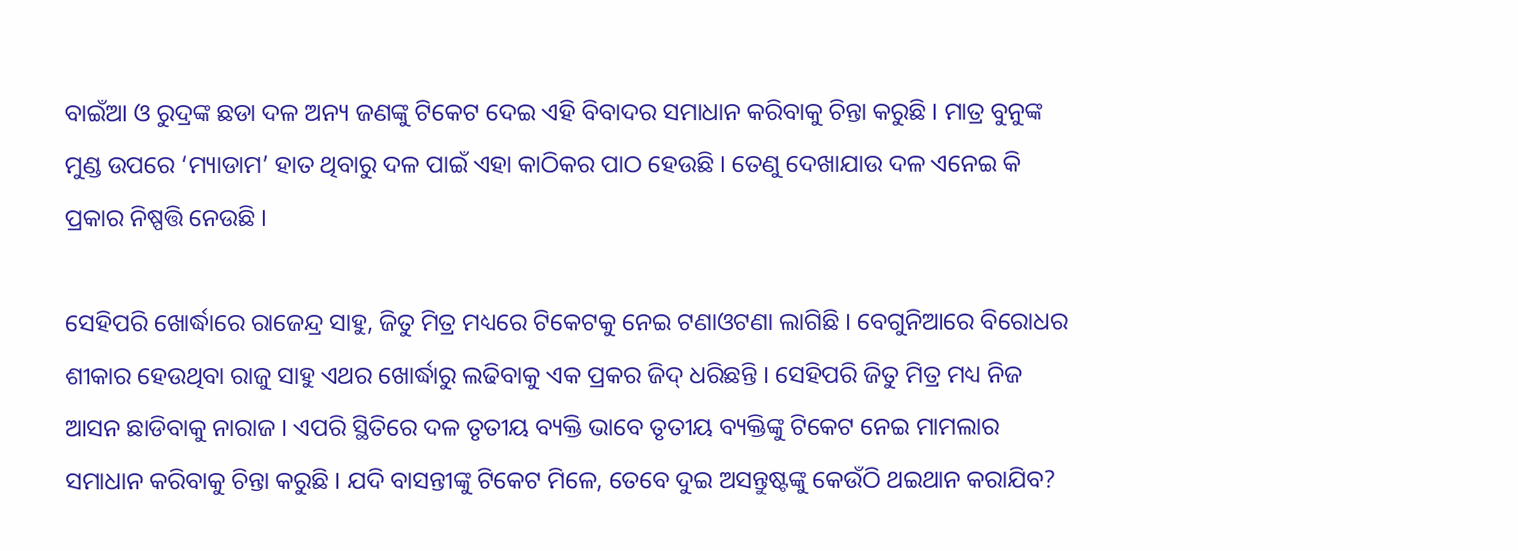ବାଇଁଆ ଓ ରୁଦ୍ରଙ୍କ ଛଡା ଦଳ ଅନ୍ୟ ଜଣଙ୍କୁ ଟିକେଟ ଦେଇ ଏହି ବିବାଦର ସମାଧାନ କରିବାକୁ ଚିନ୍ତା କରୁଛି । ମାତ୍ର ବୁନୁଙ୍କ ମୁଣ୍ଡ ଉପରେ ‘ମ୍ୟାଡାମ’ ହାତ ଥିବାରୁ ଦଳ ପାଇଁ ଏହା କାଠିକର ପାଠ ହେଉଛି । ତେଣୁ ଦେଖାଯାଉ ଦଳ ଏନେଇ କି ପ୍ରକାର ନିଷ୍ପତ୍ତି ନେଉଛି ।

ସେହିପରି ଖୋର୍ଦ୍ଧାରେ ରାଜେନ୍ଦ୍ର ସାହୁ, ଜିତୁ ମିତ୍ର ମଧ୍ୟରେ ଟିକେଟକୁ ନେଇ ଟଣାଓଟଣା ଲାଗିଛି । ବେଗୁନିଆରେ ବିରୋଧର ଶୀକାର ହେଉଥିବା ରାଜୁ ସାହୁ ଏଥର ଖୋର୍ଦ୍ଧାରୁ ଲଢିବାକୁ ଏକ ପ୍ରକର ଜିଦ୍ ଧରିଛନ୍ତି । ସେହିପରି ଜିତୁ ମିତ୍ର ମଧ୍ୟ ନିଜ ଆସନ ଛାଡିବାକୁ ନାରାଜ । ଏପରି ସ୍ଥିତିରେ ଦଳ ତୃତୀୟ ବ୍ୟକ୍ତି ଭାବେ ତୃତୀୟ ବ୍ୟକ୍ତିଙ୍କୁ ଟିକେଟ ନେଇ ମାମଲାର ସମାଧାନ କରିବାକୁ ଚିନ୍ତା କରୁଛି । ଯଦି ବାସନ୍ତୀଙ୍କୁ ଟିକେଟ ମିଳେ, ତେବେ ଦୁଇ ଅସନ୍ତୁଷ୍ଟଙ୍କୁ କେଉଁଠି ଥଇଥାନ କରାଯିବ?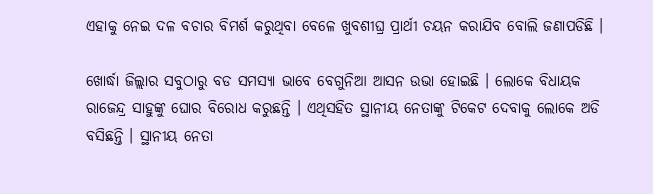ଏହାକୁ ନେଇ ଦଳ ବଚାର ବିମର୍ଶ କରୁଥିବା ବେଳେ ଖୁବଶୀଘ୍ର ପ୍ରାର୍ଥୀ ଚୟନ କରାଯିବ ବୋଲି ଜଣାପଡିଛି ।

ଖୋର୍ଦ୍ଧା ଜିଲ୍ଲାର ସବୁଠାରୁ ବଡ ସମସ୍ୟା ଭାବେ ବେଗୁନିଆ ଆସନ ଉଭା ହୋଇଛି । ଲୋକେ ବିଧାୟକ ରାଜେନ୍ଦ୍ର ସାହୁଙ୍କୁ ଘୋର ବିରୋଧ କରୁଛନ୍ତି । ଏଥିସହିତ ସ୍ଥାନୀୟ ନେତାଙ୍କୁ ଟିକେଟ ଦେବାକୁ ଲୋକେ ଅଡି ବସିଛନ୍ତି । ସ୍ଥାନୀୟ ନେତା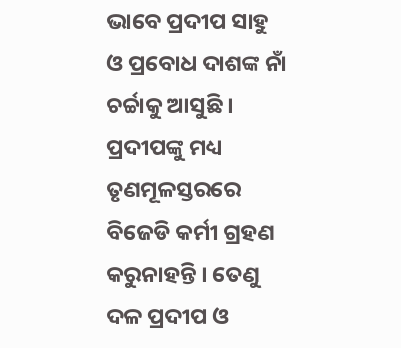ଭାବେ ପ୍ରଦୀପ ସାହୁ ଓ ପ୍ରବୋଧ ଦାଶଙ୍କ ନାଁ ଚର୍ଚ୍ଚାକୁ ଆସୁଛି । ପ୍ରଦୀପଙ୍କୁ ମଧ୍ୟ ତୃଣମୂଳସ୍ତରରେ ବିଜେଡି କର୍ମୀ ଗ୍ରହଣ କରୁନାହନ୍ତି । ତେଣୁ ଦଳ ପ୍ରଦୀପ ଓ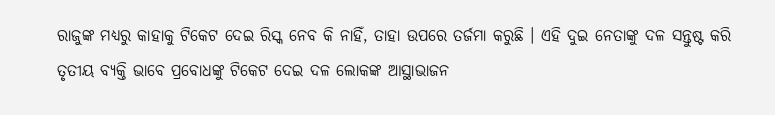ରାଜୁଙ୍କ ମଧ୍ୟରୁ କାହାକୁ ଟିକେଟ ଦେଇ ରିସ୍କ ନେବ କି ନାହିଁ, ତାହା ଉପରେ ତର୍ଜମା କରୁଛି । ଏହି ଦୁଇ ନେତାଙ୍କୁ ଦଳ ସନ୍ତୁଷ୍ଟ କରି ତୃତୀୟ ବ୍ୟକ୍ତି ଭାବେ ପ୍ରବୋଧଙ୍କୁ ଟିକେଟ ଦେଇ ଦଳ ଲୋକଙ୍କ ଆସ୍ଥାଭାଜନ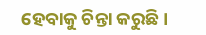ହେବାକୁ ଚିନ୍ତା କରୁଛି ।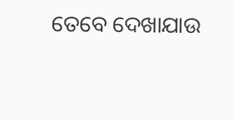ତେବେ ଦେଖାଯାଉ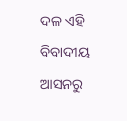ଦଳ ଏହି ବିବାଦୀୟ ଆସନରୁ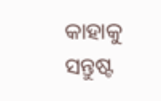କାହାକୁ ସନ୍ତୁଷ୍ଟ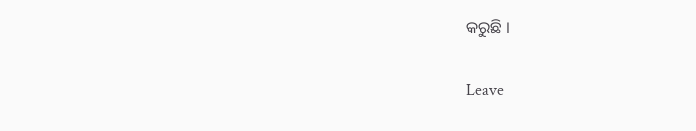କରୁଛି ।

Leave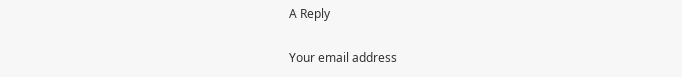A Reply

Your email address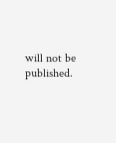will not be published.